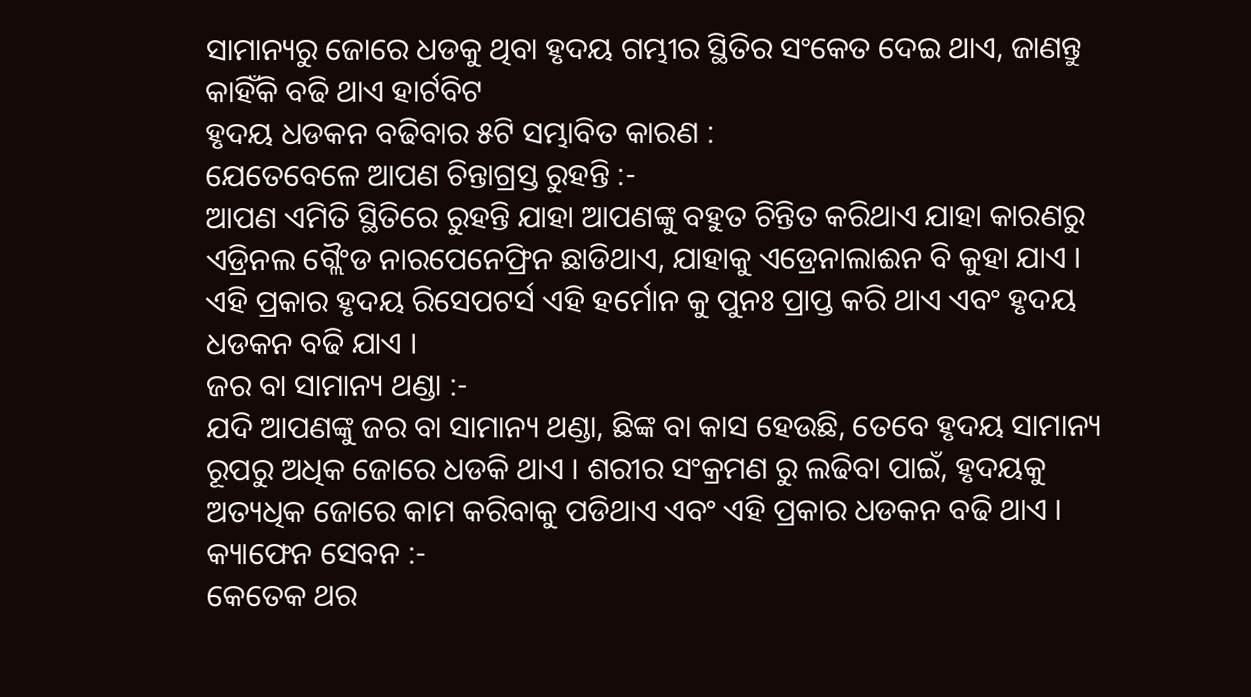ସାମାନ୍ୟରୁ ଜୋରେ ଧଡକୁ ଥିବା ହୃଦୟ ଗମ୍ଭୀର ସ୍ଥିତିର ସଂକେତ ଦେଇ ଥାଏ, ଜାଣନ୍ତୁ କାହିଁକି ବଢି ଥାଏ ହାର୍ଟବିଟ
ହୃଦୟ ଧଡକନ ବଢିବାର ୫ଟି ସମ୍ଭାବିତ କାରଣ :
ଯେତେବେଳେ ଆପଣ ଚିନ୍ତାଗ୍ରସ୍ତ ରୁହନ୍ତି :-
ଆପଣ ଏମିତି ସ୍ଥିତିରେ ରୁହନ୍ତି ଯାହା ଆପଣଙ୍କୁ ବହୁତ ଚିନ୍ତିତ କରିଥାଏ ଯାହା କାରଣରୁ ଏଡ୍ରିନଲ ଗ୍ଲୈଂଡ ନାରପେନେଫ୍ରିନ ଛାଡିଥାଏ, ଯାହାକୁ ଏଡ୍ରେନାଲାଈନ ବି କୁହା ଯାଏ । ଏହି ପ୍ରକାର ହୃଦୟ ରିସେପଟର୍ସ ଏହି ହର୍ମୋନ କୁ ପୁନଃ ପ୍ରାପ୍ତ କରି ଥାଏ ଏବଂ ହୃଦୟ ଧଡକନ ବଢି ଯାଏ ।
ଜର ବା ସାମାନ୍ୟ ଥଣ୍ଡା :-
ଯଦି ଆପଣଙ୍କୁ ଜର ବା ସାମାନ୍ୟ ଥଣ୍ଡା, ଛିଙ୍କ ବା କାସ ହେଉଛି, ତେବେ ହୃଦୟ ସାମାନ୍ୟ ରୂପରୁ ଅଧିକ ଜୋରେ ଧଡକି ଥାଏ । ଶରୀର ସଂକ୍ରମଣ ରୁ ଲଢିବା ପାଇଁ, ହୃଦୟକୁ ଅତ୍ୟଧିକ ଜୋରେ କାମ କରିବାକୁ ପଡିଥାଏ ଏବଂ ଏହି ପ୍ରକାର ଧଡକନ ବଢି ଥାଏ ।
କ୍ୟାଫେନ ସେବନ :-
କେତେକ ଥର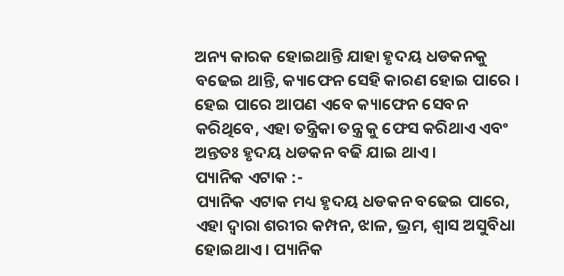ଅନ୍ୟ କାରକ ହୋଇଥାନ୍ତି ଯାହା ହୃଦୟ ଧଡକନକୁ ବଢେଇ ଥାନ୍ତି, କ୍ୟାଫେନ ସେହି କାରଣ ହୋଇ ପାରେ । ହେଇ ପାରେ ଆପଣ ଏବେ କ୍ୟାଫେନ ସେବନ କରିଥିବେ, ଏହା ତନ୍ତ୍ରିକା ତନ୍ତ୍ର କୁ ଫେସ କରିଥାଏ ଏବଂ ଅନ୍ତତଃ ହୃଦୟ ଧଡକନ ବଢି ଯାଇ ଥାଏ ।
ପ୍ୟାନିକ ଏଟାକ :-
ପ୍ୟାନିକ ଏଟାକ ମଧ୍ୟ ହୃଦୟ ଧଡକନ ବଢେଇ ପାରେ, ଏହା ଦ୍ଵାରା ଶରୀର କମ୍ପନ, ଝାଳ, ଭ୍ରମ, ଶ୍ଵାସ ଅସୁବିଧା ହୋଇଥାଏ । ପ୍ୟାନିକ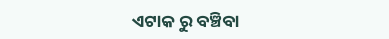ଏଟାକ ରୁ ବଞ୍ଚିବା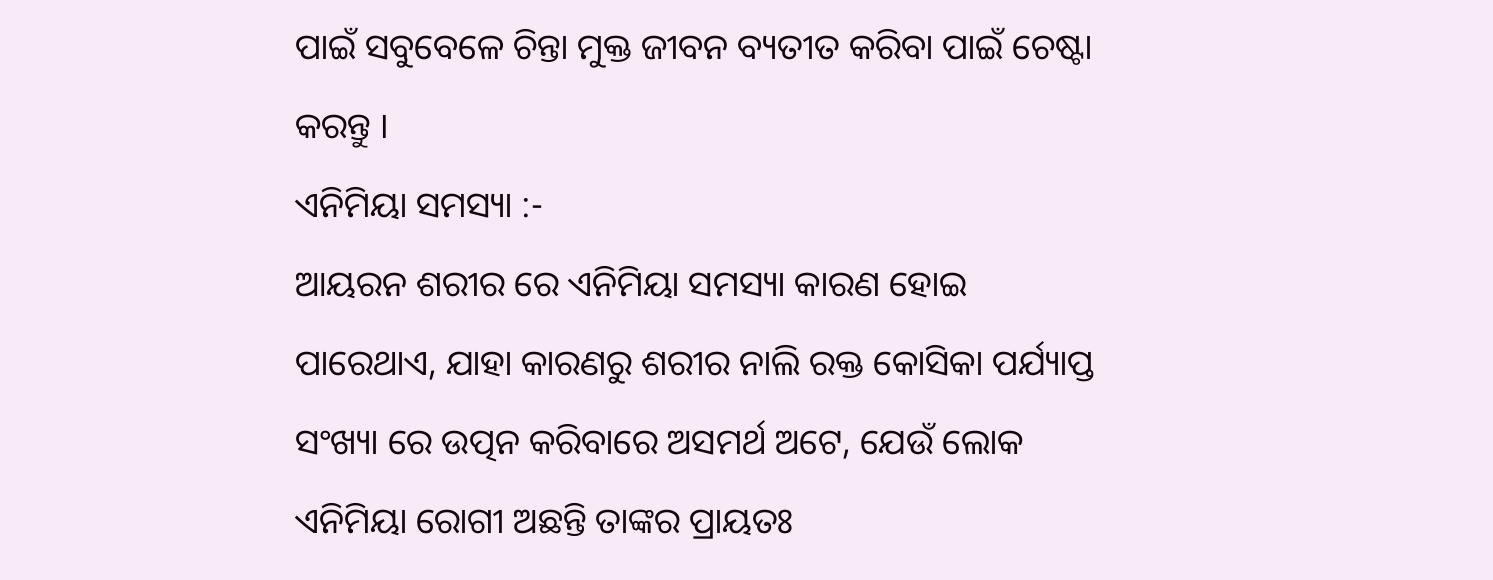ପାଇଁ ସବୁବେଳେ ଚିନ୍ତା ମୁକ୍ତ ଜୀବନ ବ୍ୟତୀତ କରିବା ପାଇଁ ଚେଷ୍ଟା କରନ୍ତୁ ।
ଏନିମିୟା ସମସ୍ୟା :-
ଆୟରନ ଶରୀର ରେ ଏନିମିୟା ସମସ୍ୟା କାରଣ ହୋଇ ପାରେଥାଏ, ଯାହା କାରଣରୁ ଶରୀର ନାଲି ରକ୍ତ କୋସିକା ପର୍ଯ୍ୟାପ୍ତ ସଂଖ୍ୟା ରେ ଉତ୍ପନ କରିବାରେ ଅସମର୍ଥ ଅଟେ, ଯେଉଁ ଲୋକ ଏନିମିୟା ରୋଗୀ ଅଛନ୍ତି ତାଙ୍କର ପ୍ରାୟତଃ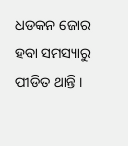ଧଡକନ ଜୋର ହବା ସମସ୍ୟାରୁ ପୀଡିତ ଥାନ୍ତି ।